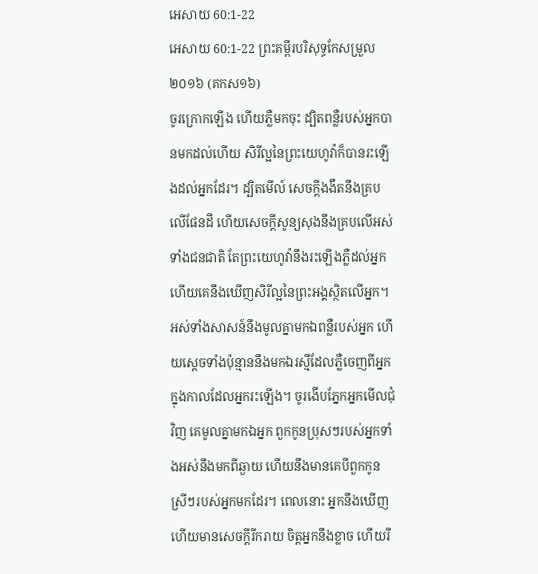អេសាយ 60:1-22
អេសាយ 60:1-22 ព្រះគម្ពីរបរិសុទ្ធកែសម្រួល ២០១៦ (គកស១៦)
ចូរក្រោកឡើង ហើយភ្លឺមកចុះ ដ្បិតពន្លឺរបស់អ្នកបានមកដល់ហើយ សិរីល្អនៃព្រះយេហូវ៉ាក៏បានរះឡើងដល់អ្នកដែរ។ ដ្បិតមើល៍ សេចក្ដីងងឹតនឹងគ្របលើផែនដី ហើយសេចក្ដីសូន្យសុងនឹងគ្របលើអស់ទាំងជនជាតិ តែព្រះយេហូវ៉ានឹងរះឡើងភ្លឺដល់អ្នក ហើយគេនឹងឃើញសិរីល្អនៃព្រះអង្គស្ថិតលើអ្នក។ អស់ទាំងសាសន៍នឹងមូលគ្នាមកឯពន្លឺរបស់អ្នក ហើយស្តេចទាំងប៉ុន្មាននឹងមកឯរស្មីដែលភ្លឺចេញពីអ្នក ក្នុងកាលដែលអ្នករះឡើង។ ចូរងើបភ្នែកអ្នកមើលជុំវិញ គេមូលគ្នាមកឯអ្នក ពួកកូនប្រុសៗរបស់អ្នកទាំងអស់នឹងមកពីឆ្ងាយ ហើយនឹងមានគេបីពួកកូនស្រីៗរបស់អ្នកមកដែរ។ ពេលនោះ អ្នកនឹងឃើញ ហើយមានសេចក្ដីរីករាយ ចិត្តអ្នកនឹងខ្លាច ហើយរី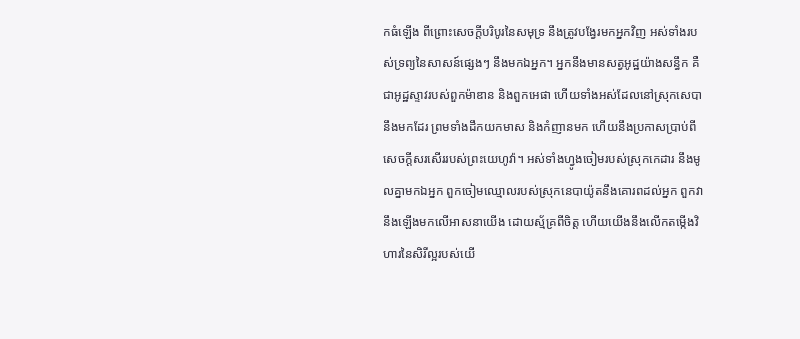កធំឡើង ពីព្រោះសេចក្ដីបរិបូរនៃសមុទ្រ នឹងត្រូវបង្វែរមកអ្នកវិញ អស់ទាំងរបស់ទ្រព្យនៃសាសន៍ផ្សេងៗ នឹងមកឯអ្នក។ អ្នកនឹងមានសត្វអូដ្ឋយ៉ាងសន្ធឹក គឺជាអូដ្ឋស្ទាវរបស់ពួកម៉ាឌាន និងពួកអេផា ហើយទាំងអស់ដែលនៅស្រុកសេបានឹងមកដែរ ព្រមទាំងដឹកយកមាស និងកំញានមក ហើយនឹងប្រកាសប្រាប់ពី សេចក្ដីសរសើររបស់ព្រះយេហូវ៉ា។ អស់ទាំងហ្វូងចៀមរបស់ស្រុកកេដារ នឹងមូលគ្នាមកឯអ្នក ពួកចៀមឈ្មោលរបស់ស្រុកនេបាយ៉ូតនឹងគោរពដល់អ្នក ពួកវានឹងឡើងមកលើអាសនាយើង ដោយស្ម័គ្រពីចិត្ត ហើយយើងនឹងលើកតម្កើងវិហារនៃសិរីល្អរបស់យើ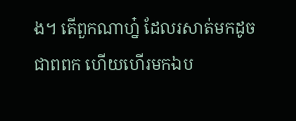ង។ តើពួកណាហ្ន៎ ដែលរសាត់មកដូចជាពពក ហើយហើរមកឯប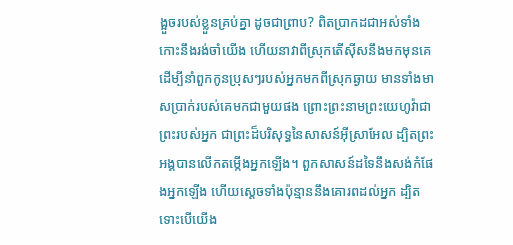ង្អួចរបស់ខ្លួនគ្រប់គ្នា ដូចជាព្រាប? ពិតប្រាកដជាអស់ទាំងកោះនឹងរង់ចាំយើង ហើយនាវាពីស្រុកតើស៊ីសនឹងមកមុនគេ ដើម្បីនាំពួកកូនប្រុសៗរបស់អ្នកមកពីស្រុកឆ្ងាយ មានទាំងមាសប្រាក់របស់គេមកជាមួយផង ព្រោះព្រះនាមព្រះយេហូវ៉ាជាព្រះរបស់អ្នក ជាព្រះដ៏បរិសុទ្ធនៃសាសន៍អ៊ីស្រាអែល ដ្បិតព្រះអង្គបានលើកតម្កើងអ្នកឡើង។ ពួកសាសន៍ដទៃនឹងសង់កំផែងអ្នកឡើង ហើយស្តេចទាំងប៉ុន្មាននឹងគោរពដល់អ្នក ដ្បិតទោះបើយើង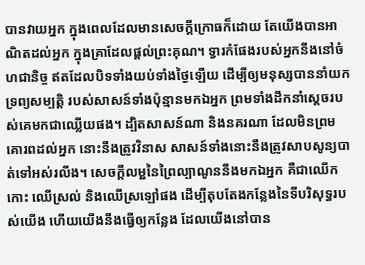បានវាយអ្នក ក្នុងពេលដែលមានសេចក្ដីក្រោធក៏ដោយ តែយើងបានអាណិតដល់អ្នក ក្នុងគ្រាដែលផ្តល់ព្រះគុណ។ ទ្វារកំផែងរបស់អ្នកនឹងនៅចំហជានិច្ច ឥតដែលបិទទាំងយប់ទាំងថ្ងៃឡើយ ដើម្បីឲ្យមនុស្សបាននាំយកទ្រព្យសម្បត្តិ របស់សាសន៍ទាំងប៉ុន្មានមកឯអ្នក ព្រមទាំងដឹកនាំស្តេចរបស់គេមកជាឈ្លើយផង។ ដ្បិតសាសន៍ណា និងនគរណា ដែលមិនព្រមគោរពដល់អ្នក នោះនឹងត្រូវវិនាស សាសន៍ទាំងនោះនឹងត្រូវសាបសូន្យបាត់ទៅអស់រលីង។ សេចក្ដីលម្អនៃព្រៃល្បាណូននឹងមកឯអ្នក គឺជាឈើកកោះ ឈើស្រល់ និងឈើស្រឡៅផង ដើម្បីតុបតែងកន្លែងនៃទីបរិសុទ្ធរបស់យើង ហើយយើងនឹងធ្វើឲ្យកន្លែង ដែលយើងនៅបាន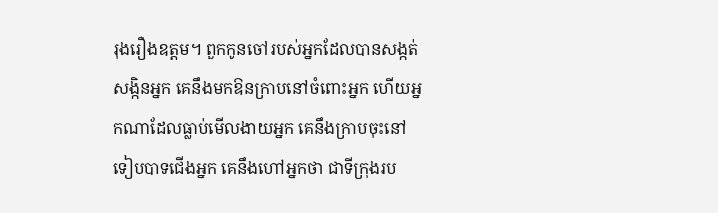រុងរឿងឧត្តម។ ពួកកូនចៅរបស់អ្នកដែលបានសង្កត់សង្កិនអ្នក គេនឹងមកឱនក្រាបនៅចំពោះអ្នក ហើយអ្នកណាដែលធ្លាប់មើលងាយអ្នក គេនឹងក្រាបចុះនៅទៀបបាទជើងអ្នក គេនឹងហៅអ្នកថា ជាទីក្រុងរប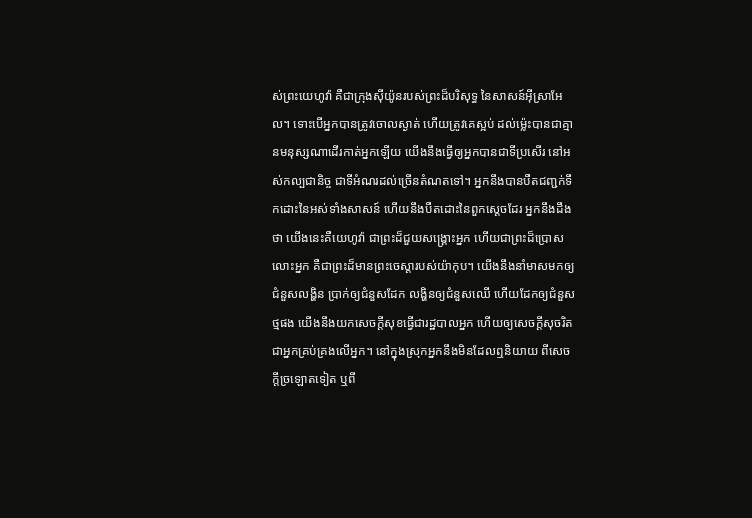ស់ព្រះយេហូវ៉ា គឺជាក្រុងស៊ីយ៉ូនរបស់ព្រះដ៏បរិសុទ្ធ នៃសាសន៍អ៊ីស្រាអែល។ ទោះបើអ្នកបានត្រូវចោលស្ងាត់ ហើយត្រូវគេស្អប់ ដល់ម៉្លេះបានជាគ្មានមនុស្សណាដើរកាត់អ្នកឡើយ យើងនឹងធ្វើឲ្យអ្នកបានជាទីប្រសើរ នៅអស់កល្បជានិច្ច ជាទីអំណរដល់ច្រើនតំណតទៅ។ អ្នកនឹងបានបឺតជញ្ជក់ទឹកដោះនៃអស់ទាំងសាសន៍ ហើយនឹងបឺតដោះនៃពួកស្តេចដែរ អ្នកនឹងដឹងថា យើងនេះគឺយេហូវ៉ា ជាព្រះដ៏ជួយសង្គ្រោះអ្នក ហើយជាព្រះដ៏ប្រោសលោះអ្នក គឺជាព្រះដ៏មានព្រះចេស្តារបស់យ៉ាកុប។ យើងនឹងនាំមាសមកឲ្យជំនួសលង្ហិន ប្រាក់ឲ្យជំនួសដែក លង្ហិនឲ្យជំនួសឈើ ហើយដែកឲ្យជំនួសថ្មផង យើងនឹងយកសេចក្ដីសុខធ្វើជារដ្ឋបាលអ្នក ហើយឲ្យសេចក្ដីសុចរិតជាអ្នកគ្រប់គ្រងលើអ្នក។ នៅក្នុងស្រុកអ្នកនឹងមិនដែលឮនិយាយ ពីសេចក្ដីច្រឡោតទៀត ឬពី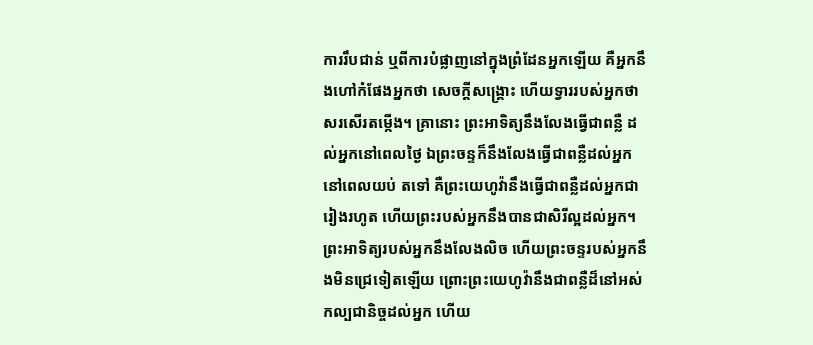ការរឹបជាន់ ឬពីការបំផ្លាញនៅក្នុងព្រំដែនអ្នកឡើយ គឺអ្នកនឹងហៅកំផែងអ្នកថា សេចក្ដីសង្គ្រោះ ហើយទ្វាររបស់អ្នកថា សរសើរតម្កើង។ គ្រានោះ ព្រះអាទិត្យនឹងលែងធ្វើជាពន្លឺ ដល់អ្នកនៅពេលថ្ងៃ ឯព្រះចន្ទក៏នឹងលែងធ្វើជាពន្លឺដល់អ្នកនៅពេលយប់ តទៅ គឺព្រះយេហូវ៉ានឹងធ្វើជាពន្លឺដល់អ្នកជារៀងរហូត ហើយព្រះរបស់អ្នកនឹងបានជាសិរីល្អដល់អ្នក។ ព្រះអាទិត្យរបស់អ្នកនឹងលែងលិច ហើយព្រះចន្ទរបស់អ្នកនឹងមិនជ្រេទៀតឡើយ ព្រោះព្រះយេហូវ៉ានឹងជាពន្លឺដ៏នៅអស់កល្បជានិច្ចដល់អ្នក ហើយ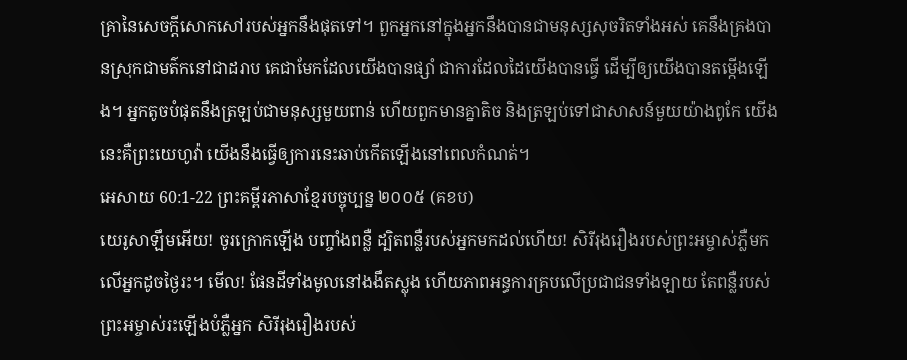គ្រានៃសេចក្ដីសោកសៅរបស់អ្នកនឹងផុតទៅ។ ពួកអ្នកនៅក្នុងអ្នកនឹងបានជាមនុស្សសុចរិតទាំងអស់ គេនឹងគ្រងបានស្រុកជាមត៌កនៅជាដរាប គេជាមែកដែលយើងបានផ្សាំ ជាការដែលដៃយើងបានធ្វើ ដើម្បីឲ្យយើងបានតម្កើងឡើង។ អ្នកតូចបំផុតនឹងត្រឡប់ជាមនុស្សមួយពាន់ ហើយពួកមានគ្នាតិច និងត្រឡប់ទៅជាសាសន៍មួយយ៉ាងពូកែ យើងនេះគឺព្រះយេហូវ៉ា យើងនឹងធ្វើឲ្យការនេះឆាប់កើតឡើងនៅពេលកំណត់។
អេសាយ 60:1-22 ព្រះគម្ពីរភាសាខ្មែរបច្ចុប្បន្ន ២០០៥ (គខប)
យេរូសាឡឹមអើយ! ចូរក្រោកឡើង បញ្ចាំងពន្លឺ ដ្បិតពន្លឺរបស់អ្នកមកដល់ហើយ! សិរីរុងរឿងរបស់ព្រះអម្ចាស់ភ្លឺមកលើអ្នកដូចថ្ងៃរះ។ មើល! ផែនដីទាំងមូលនៅងងឹតស្លុង ហើយភាពអន្ធការគ្របលើប្រជាជនទាំងឡាយ តែពន្លឺរបស់ព្រះអម្ចាស់រះឡើងបំភ្លឺអ្នក សិរីរុងរឿងរបស់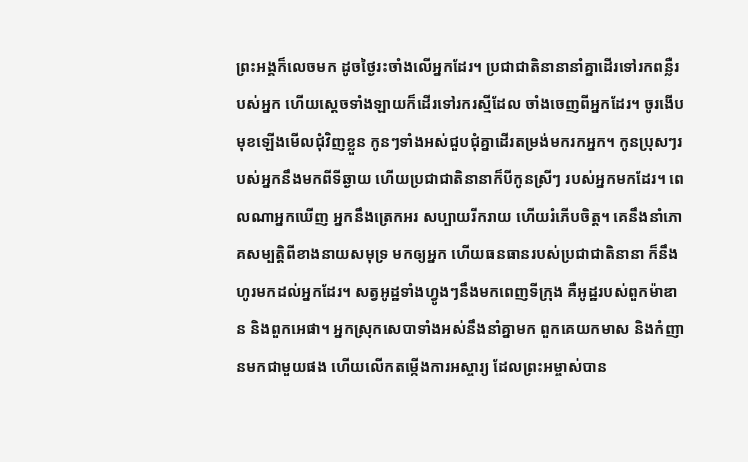ព្រះអង្គក៏លេចមក ដូចថ្ងៃរះចាំងលើអ្នកដែរ។ ប្រជាជាតិនានានាំគ្នាដើរទៅរកពន្លឺរបស់អ្នក ហើយស្ដេចទាំងឡាយក៏ដើរទៅរករស្មីដែល ចាំងចេញពីអ្នកដែរ។ ចូរងើបមុខឡើងមើលជុំវិញខ្លួន កូនៗទាំងអស់ជួបជុំគ្នាដើរតម្រង់មករកអ្នក។ កូនប្រុសៗរបស់អ្នកនឹងមកពីទីឆ្ងាយ ហើយប្រជាជាតិនានាក៏បីកូនស្រីៗ របស់អ្នកមកដែរ។ ពេលណាអ្នកឃើញ អ្នកនឹងត្រេកអរ សប្បាយរីករាយ ហើយរំភើបចិត្ត។ គេនឹងនាំភោគសម្បត្តិពីខាងនាយសមុទ្រ មកឲ្យអ្នក ហើយធនធានរបស់ប្រជាជាតិនានា ក៏នឹងហូរមកដល់អ្នកដែរ។ សត្វអូដ្ឋទាំងហ្វូងៗនឹងមកពេញទីក្រុង គឺអូដ្ឋរបស់ពួកម៉ាឌាន និងពួកអេផា។ អ្នកស្រុកសេបាទាំងអស់នឹងនាំគ្នាមក ពួកគេយកមាស និងកំញានមកជាមួយផង ហើយលើកតម្កើងការអស្ចារ្យ ដែលព្រះអម្ចាស់បាន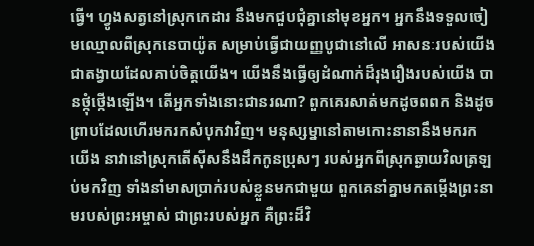ធ្វើ។ ហ្វូងសត្វនៅស្រុកកេដារ នឹងមកជួបជុំគ្នានៅមុខអ្នក។ អ្នកនឹងទទួលចៀមឈ្មោលពីស្រុកនេបាយ៉ូត សម្រាប់ធ្វើជាយញ្ញបូជានៅលើ អាសនៈរបស់យើង ជាតង្វាយដែលគាប់ចិត្តយើង។ យើងនឹងធ្វើឲ្យដំណាក់ដ៏រុងរឿងរបស់យើង បានថ្កុំថ្កើងឡើង។ តើអ្នកទាំងនោះជានរណា? ពួកគេរសាត់មកដូចពពក និងដូចព្រាបដែលហើរមករកសំបុកវាវិញ។ មនុស្សម្នានៅតាមកោះនានានឹងមករកយើង នាវានៅស្រុកតើស៊ីសនឹងដឹកកូនប្រុសៗ របស់អ្នកពីស្រុកឆ្ងាយវិលត្រឡប់មកវិញ ទាំងនាំមាសប្រាក់របស់ខ្លួនមកជាមួយ ពួកគេនាំគ្នាមកតម្កើងព្រះនាមរបស់ព្រះអម្ចាស់ ជាព្រះរបស់អ្នក គឺព្រះដ៏វិ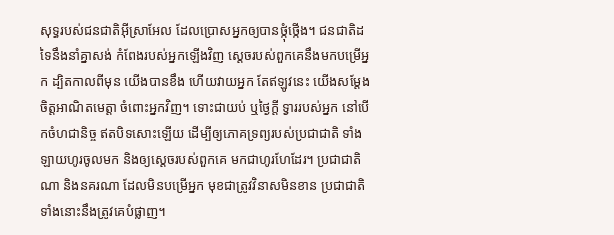សុទ្ធរបស់ជនជាតិអ៊ីស្រាអែល ដែលប្រោសអ្នកឲ្យបានថ្កុំថ្កើង។ ជនជាតិដទៃនឹងនាំគ្នាសង់ កំពែងរបស់អ្នកឡើងវិញ ស្ដេចរបស់ពួកគេនឹងមកបម្រើអ្នក ដ្បិតកាលពីមុន យើងបានខឹង ហើយវាយអ្នក តែឥឡូវនេះ យើងសម្តែងចិត្តអាណិតមេត្តា ចំពោះអ្នកវិញ។ ទោះជាយប់ ឬថ្ងៃក្ដី ទ្វាររបស់អ្នក នៅបើកចំហជានិច្ច ឥតបិទសោះឡើយ ដើម្បីឲ្យភោគទ្រព្យរបស់ប្រជាជាតិ ទាំងឡាយហូរចូលមក និងឲ្យស្ដេចរបស់ពួកគេ មកជាហូរហែដែរ។ ប្រជាជាតិណា និងនគរណា ដែលមិនបម្រើអ្នក មុខជាត្រូវវិនាសមិនខាន ប្រជាជាតិទាំងនោះនឹងត្រូវគេបំផ្លាញ។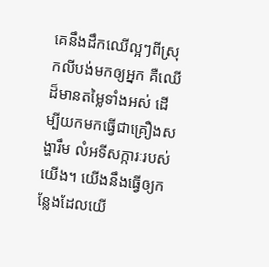គេនឹងដឹកឈើល្អៗពីស្រុកលីបង់មកឲ្យអ្នក គឺឈើដ៏មានតម្លៃទាំងអស់ ដើម្បីយកមកធ្វើជាគ្រឿងសង្ហារឹម លំអទីសក្ការៈរបស់យើង។ យើងនឹងធ្វើឲ្យកន្លែងដែលយើ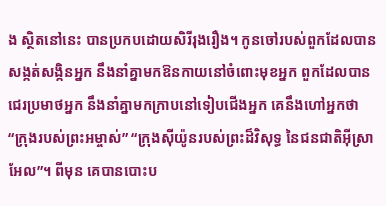ង ស្ថិតនៅនេះ បានប្រកបដោយសិរីរុងរឿង។ កូនចៅរបស់ពួកដែលបានសង្កត់សង្កិនអ្នក នឹងនាំគ្នាមកឱនកាយនៅចំពោះមុខអ្នក ពួកដែលបានជេរប្រមាថអ្នក នឹងនាំគ្នាមកក្រាបនៅទៀបជើងអ្នក គេនឹងហៅអ្នកថា “ក្រុងរបស់ព្រះអម្ចាស់” “ក្រុងស៊ីយ៉ូនរបស់ព្រះដ៏វិសុទ្ធ នៃជនជាតិអ៊ីស្រាអែល”។ ពីមុន គេបានបោះប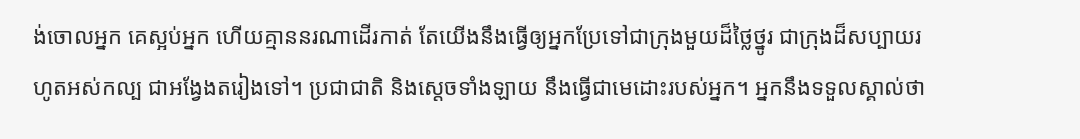ង់ចោលអ្នក គេស្អប់អ្នក ហើយគ្មាននរណាដើរកាត់ តែយើងនឹងធ្វើឲ្យអ្នកប្រែទៅជាក្រុងមួយដ៏ថ្លៃថ្នូរ ជាក្រុងដ៏សប្បាយរហូតអស់កល្ប ជាអង្វែងតរៀងទៅ។ ប្រជាជាតិ និងស្ដេចទាំងឡាយ នឹងធ្វើជាមេដោះរបស់អ្នក។ អ្នកនឹងទទួលស្គាល់ថា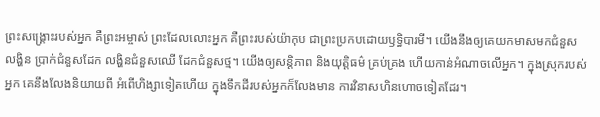ព្រះសង្គ្រោះរបស់អ្នក គឺព្រះអម្ចាស់ ព្រះដែលលោះអ្នក គឺព្រះរបស់យ៉ាកុប ជាព្រះប្រកបដោយឫទ្ធិបារមី។ យើងនឹងឲ្យគេយកមាសមកជំនួសលង្ហិន ប្រាក់ជំនួសដែក លង្ហិនជំនួសឈើ ដែកជំនួសថ្ម។ យើងឲ្យសន្តិភាព និងយុត្តិធម៌ គ្រប់គ្រង ហើយកាន់អំណាចលើអ្នក។ ក្នុងស្រុករបស់អ្នក គេនឹងលែងនិយាយពី អំពើហិង្សាទៀតហើយ ក្នុងទឹកដីរបស់អ្នកក៏លែងមាន ការវិនាសហិនហោចទៀតដែរ។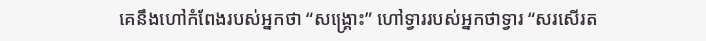គេនឹងហៅកំពែងរបស់អ្នកថា “សង្គ្រោះ” ហៅទ្វាររបស់អ្នកថាទ្វារ “សរសើរត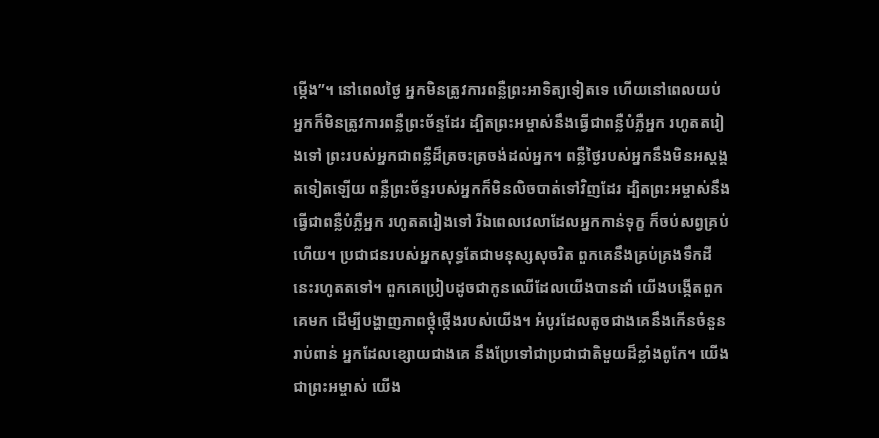ម្កើង”។ នៅពេលថ្ងៃ អ្នកមិនត្រូវការពន្លឺព្រះអាទិត្យទៀតទេ ហើយនៅពេលយប់ អ្នកក៏មិនត្រូវការពន្លឺព្រះច័ន្ទដែរ ដ្បិតព្រះអម្ចាស់នឹងធ្វើជាពន្លឺបំភ្លឺអ្នក រហូតតរៀងទៅ ព្រះរបស់អ្នកជាពន្លឺដ៏ត្រចះត្រចង់ដល់អ្នក។ ពន្លឺថ្ងៃរបស់អ្នកនឹងមិនអស្ដង្គតទៀតឡើយ ពន្លឺព្រះច័ន្ទរបស់អ្នកក៏មិនលិចបាត់ទៅវិញដែរ ដ្បិតព្រះអម្ចាស់នឹងធ្វើជាពន្លឺបំភ្លឺអ្នក រហូតតរៀងទៅ រីឯពេលវេលាដែលអ្នកកាន់ទុក្ខ ក៏ចប់សព្វគ្រប់ហើយ។ ប្រជាជនរបស់អ្នកសុទ្ធតែជាមនុស្សសុចរិត ពួកគេនឹងគ្រប់គ្រងទឹកដីនេះរហូតតទៅ។ ពួកគេប្រៀបដូចជាកូនឈើដែលយើងបានដាំ យើងបង្កើតពួកគេមក ដើម្បីបង្ហាញភាពថ្កុំថ្កើងរបស់យើង។ អំបូរដែលតូចជាងគេនឹងកើនចំនួនរាប់ពាន់ អ្នកដែលខ្សោយជាងគេ នឹងប្រែទៅជាប្រជាជាតិមួយដ៏ខ្លាំងពូកែ។ យើងជាព្រះអម្ចាស់ យើង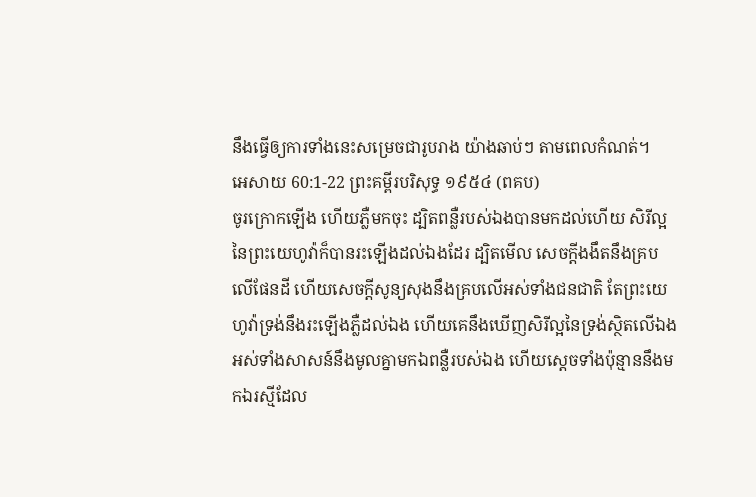នឹងធ្វើឲ្យការទាំងនេះសម្រេចជារូបរាង យ៉ាងឆាប់ៗ តាមពេលកំណត់។
អេសាយ 60:1-22 ព្រះគម្ពីរបរិសុទ្ធ ១៩៥៤ (ពគប)
ចូរក្រោកឡើង ហើយភ្លឺមកចុះ ដ្បិតពន្លឺរបស់ឯងបានមកដល់ហើយ សិរីល្អនៃព្រះយេហូវ៉ាក៏បានរះឡើងដល់ឯងដែរ ដ្បិតមើល សេចក្ដីងងឹតនឹងគ្របលើផែនដី ហើយសេចក្ដីសូន្យសុងនឹងគ្របលើអស់ទាំងជនជាតិ តែព្រះយេហូវ៉ាទ្រង់នឹងរះឡើងភ្លឺដល់ឯង ហើយគេនឹងឃើញសិរីល្អនៃទ្រង់ស្ថិតលើឯង អស់ទាំងសាសន៍នឹងមូលគ្នាមកឯពន្លឺរបស់ឯង ហើយស្តេចទាំងប៉ុន្មាននឹងមកឯរស្មីដែល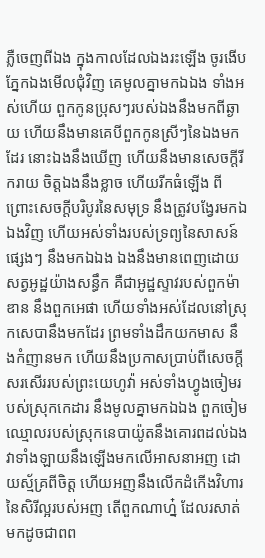ភ្លឺចេញពីឯង ក្នុងកាលដែលឯងរះឡើង ចូរងើបភ្នែកឯងមើលជុំវិញ គេមូលគ្នាមកឯឯង ទាំងអស់ហើយ ពួកកូនប្រុសៗរបស់ឯងនឹងមកពីឆ្ងាយ ហើយនឹងមានគេបីពួកកូនស្រីៗនៃឯងមកដែរ នោះឯងនឹងឃើញ ហើយនឹងមានសេចក្ដីរីករាយ ចិត្តឯងនឹងខ្លាច ហើយរីកធំឡើង ពីព្រោះសេចក្ដីបរិបូរនៃសមុទ្រ នឹងត្រូវបង្វែរមកឯឯងវិញ ហើយអស់ទាំងរបស់ទ្រព្យនៃសាសន៍ផ្សេងៗ នឹងមកឯឯង ឯងនឹងមានពេញដោយសត្វអូដ្ឋយ៉ាងសន្ធឹក គឺជាអូដ្ឋស្ទាវរបស់ពួកម៉ាឌាន នឹងពួកអេផា ហើយទាំងអស់ដែលនៅស្រុកសេបានឹងមកដែរ ព្រមទាំងដឹកយកមាស នឹងកំញានមក ហើយនឹងប្រកាសប្រាប់ពីសេចក្ដីសរសើររបស់ព្រះយេហូវ៉ា អស់ទាំងហ្វូងចៀមរបស់ស្រុកកេដារ នឹងមូលគ្នាមកឯឯង ពួកចៀមឈ្មោលរបស់ស្រុកនេបាយ៉ូតនឹងគោរពដល់ឯង វាទាំងឡាយនឹងឡើងមកលើអាសនាអញ ដោយស្ម័គ្រពីចិត្ត ហើយអញនឹងលើកដំកើងវិហារនៃសិរីល្អរបស់អញ តើពួកណាហ្ន៎ ដែលរសាត់មកដូចជាពព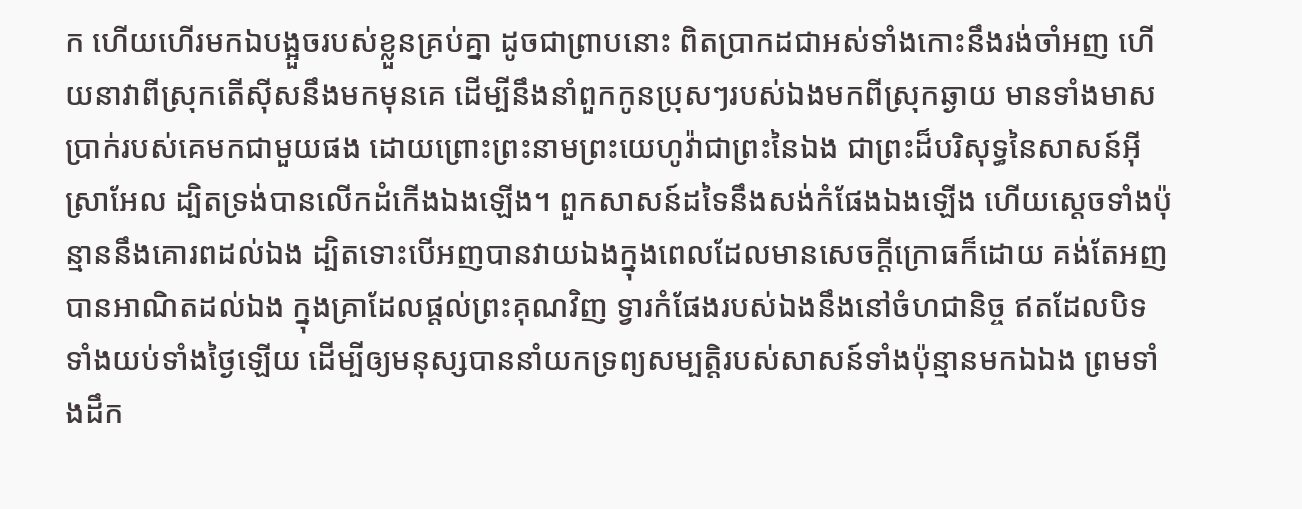ក ហើយហើរមកឯបង្អួចរបស់ខ្លួនគ្រប់គ្នា ដូចជាព្រាបនោះ ពិតប្រាកដជាអស់ទាំងកោះនឹងរង់ចាំអញ ហើយនាវាពីស្រុកតើស៊ីសនឹងមកមុនគេ ដើម្បីនឹងនាំពួកកូនប្រុសៗរបស់ឯងមកពីស្រុកឆ្ងាយ មានទាំងមាសប្រាក់របស់គេមកជាមួយផង ដោយព្រោះព្រះនាមព្រះយេហូវ៉ាជាព្រះនៃឯង ជាព្រះដ៏បរិសុទ្ធនៃសាសន៍អ៊ីស្រាអែល ដ្បិតទ្រង់បានលើកដំកើងឯងឡើង។ ពួកសាសន៍ដទៃនឹងសង់កំផែងឯងឡើង ហើយស្តេចទាំងប៉ុន្មាននឹងគោរពដល់ឯង ដ្បិតទោះបើអញបានវាយឯងក្នុងពេលដែលមានសេចក្ដីក្រោធក៏ដោយ គង់តែអញបានអាណិតដល់ឯង ក្នុងគ្រាដែលផ្តល់ព្រះគុណវិញ ទ្វារកំផែងរបស់ឯងនឹងនៅចំហជានិច្ច ឥតដែលបិទទាំងយប់ទាំងថ្ងៃឡើយ ដើម្បីឲ្យមនុស្សបាននាំយកទ្រព្យសម្បត្តិរបស់សាសន៍ទាំងប៉ុន្មានមកឯឯង ព្រមទាំងដឹក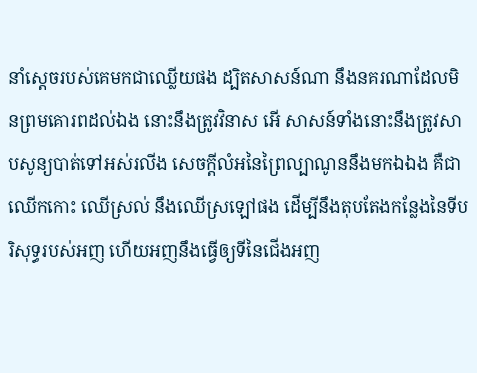នាំស្តេចរបស់គេមកជាឈ្លើយផង ដ្បិតសាសន៍ណា នឹងនគរណាដែលមិនព្រមគោរពដល់ឯង នោះនឹងត្រូវវិនាស អើ សាសន៍ទាំងនោះនឹងត្រូវសាបសូន្យបាត់ទៅអស់រលីង សេចក្ដីលំអនៃព្រៃល្បាណូននឹងមកឯឯង គឺជាឈើកកោះ ឈើស្រល់ នឹងឈើស្រឡៅផង ដើម្បីនឹងតុបតែងកន្លែងនៃទីបរិសុទ្ធរបស់អញ ហើយអញនឹងធ្វើឲ្យទីនៃជើងអញ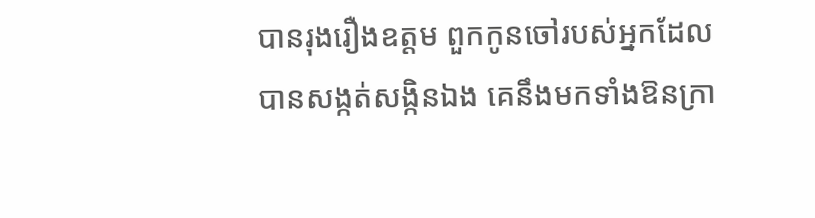បានរុងរឿងឧត្តម ពួកកូនចៅរបស់អ្នកដែលបានសង្កត់សង្កិនឯង គេនឹងមកទាំងឱនក្រា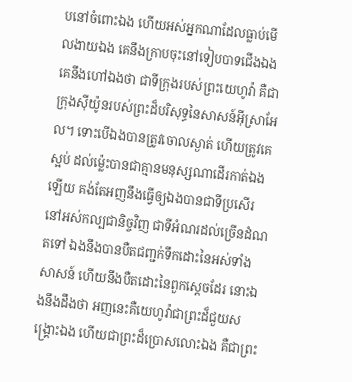បនៅចំពោះឯង ហើយអស់អ្នកណាដែលធ្លាប់មើលងាយឯង គេនឹងក្រាបចុះនៅទៀបបាទជើងឯង គេនឹងហៅឯងថា ជាទីក្រុងរបស់ព្រះយេហូវ៉ា គឺជាក្រុងស៊ីយ៉ូនរបស់ព្រះដ៏បរិសុទ្ធនៃសាសន៍អ៊ីស្រាអែល។ ទោះបើឯងបានត្រូវចោលស្ងាត់ ហើយត្រូវគេស្អប់ ដល់ម៉្លេះបានជាគ្មានមនុស្សណាដើរកាត់ឯងឡើយ គង់តែអញនឹងធ្វើឲ្យឯងបានជាទីប្រសើរ នៅអស់កល្បជានិច្ចវិញ ជាទីអំណរដល់ច្រើនដំណតទៅ ឯងនឹងបានបឺតជញ្ជក់ទឹកដោះនៃអស់ទាំងសាសន៍ ហើយនឹងបឺតដោះនៃពួកស្តេចដែរ នោះឯងនឹងដឹងថា អញនេះគឺយេហូវ៉ាជាព្រះដ៏ជួយសង្គ្រោះឯង ហើយជាព្រះដ៏ប្រោសលោះឯង គឺជាព្រះ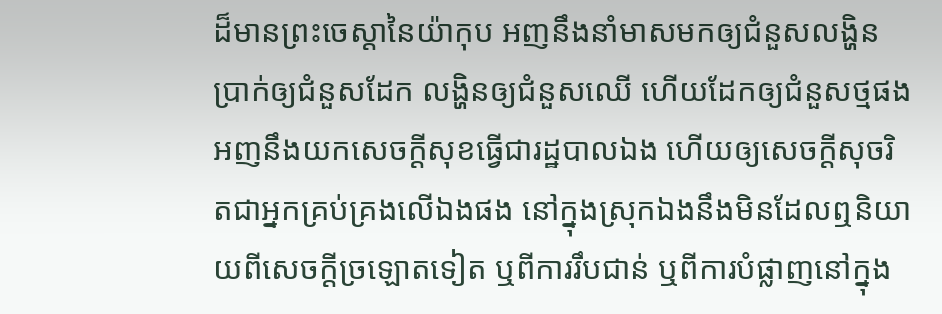ដ៏មានព្រះចេស្តានៃយ៉ាកុប អញនឹងនាំមាសមកឲ្យជំនួសលង្ហិន ប្រាក់ឲ្យជំនួសដែក លង្ហិនឲ្យជំនួសឈើ ហើយដែកឲ្យជំនួសថ្មផង អញនឹងយកសេចក្ដីសុខធ្វើជារដ្ឋបាលឯង ហើយឲ្យសេចក្ដីសុចរិតជាអ្នកគ្រប់គ្រងលើឯងផង នៅក្នុងស្រុកឯងនឹងមិនដែលឮនិយាយពីសេចក្ដីច្រឡោតទៀត ឬពីការរឹបជាន់ ឬពីការបំផ្លាញនៅក្នុង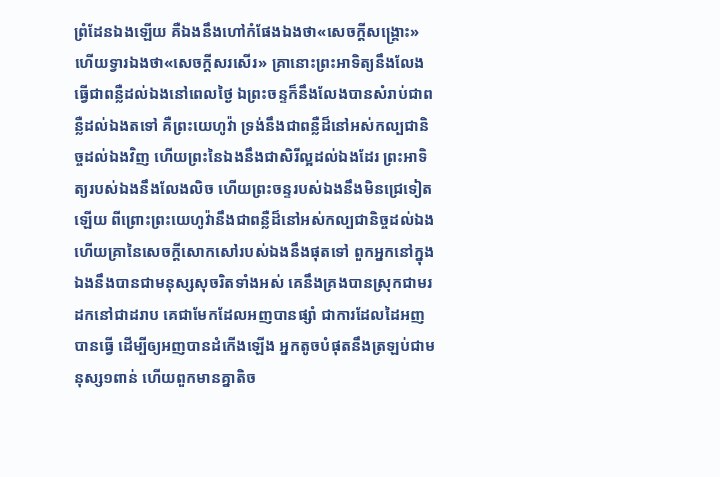ព្រំដែនឯងឡើយ គឺឯងនឹងហៅកំផែងឯងថា«សេចក្ដីសង្គ្រោះ» ហើយទ្វារឯងថា«សេចក្ដីសរសើរ» គ្រានោះព្រះអាទិត្យនឹងលែងធ្វើជាពន្លឺដល់ឯងនៅពេលថ្ងៃ ឯព្រះចន្ទក៏នឹងលែងបានសំរាប់ជាពន្លឺដល់ឯងតទៅ គឺព្រះយេហូវ៉ា ទ្រង់នឹងជាពន្លឺដ៏នៅអស់កល្បជានិច្ចដល់ឯងវិញ ហើយព្រះនៃឯងនឹងជាសិរីល្អដល់ឯងដែរ ព្រះអាទិត្យរបស់ឯងនឹងលែងលិច ហើយព្រះចន្ទរបស់ឯងនឹងមិនជ្រេទៀតឡើយ ពីព្រោះព្រះយេហូវ៉ានឹងជាពន្លឺដ៏នៅអស់កល្បជានិច្ចដល់ឯង ហើយគ្រានៃសេចក្ដីសោកសៅរបស់ឯងនឹងផុតទៅ ពួកអ្នកនៅក្នុងឯងនឹងបានជាមនុស្សសុចរិតទាំងអស់ គេនឹងគ្រងបានស្រុកជាមរដកនៅជាដរាប គេជាមែកដែលអញបានផ្សាំ ជាការដែលដៃអញបានធ្វើ ដើម្បីឲ្យអញបានដំកើងឡើង អ្នកតូចបំផុតនឹងត្រឡប់ជាមនុស្ស១ពាន់ ហើយពួកមានគ្នាតិច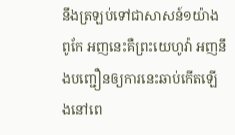នឹងត្រឡប់ទៅជាសាសន៍១យ៉ាងពូកែ អញនេះគឺព្រះយេហូវ៉ា អញនឹងបញ្ជឿនឲ្យការនេះឆាប់កើតឡើងនៅពេ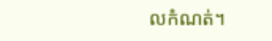លកំណត់។